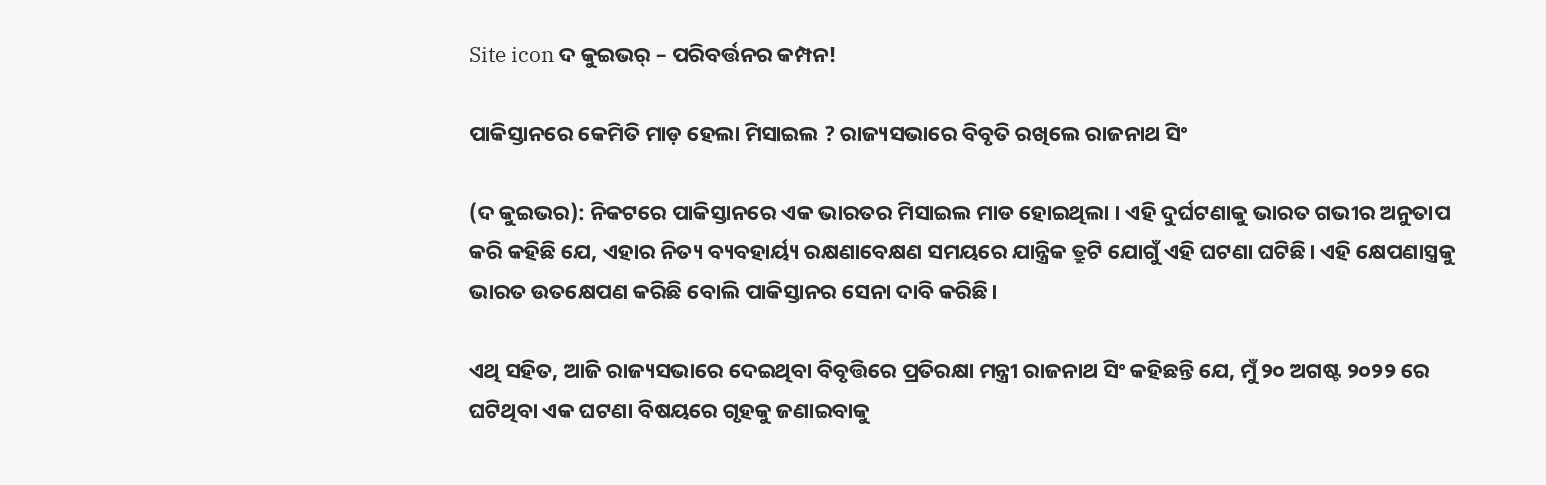Site icon ଦ କୁଇଭର୍ – ପରିବର୍ତ୍ତନର କମ୍ପନ!

ପାକିସ୍ତାନରେ କେମିତି ମାଡ଼ ହେଲା ମିସାଇଲ ? ରାଜ୍ୟସଭାରେ ବିବୃତି ରଖିଲେ ରାଜନାଥ ସିଂ

(ଦ କୁଇଭର): ନିକଟରେ ପାକିସ୍ତାନରେ ଏକ ଭାରତର ମିସାଇଲ ମାଡ ହୋଇଥିଲା । ଏହି ଦୁର୍ଘଟଣାକୁ ଭାରତ ଗଭୀର ଅନୁତାପ କରି କହିଛି ଯେ, ଏହାର ନିତ୍ୟ ବ୍ୟବହାର୍ୟ୍ୟ ରକ୍ଷଣାବେକ୍ଷଣ ସମୟରେ ଯାନ୍ତ୍ରିକ ତ୍ରୁଟି ଯୋଗୁଁ ଏହି ଘଟଣା ଘଟିଛି। ଏହି କ୍ଷେପଣାସ୍ତ୍ରକୁ ଭାରତ ଉତକ୍ଷେପଣ କରିଛି ବୋଲି ପାକିସ୍ତାନର ସେନା ଦାବି କରିଛି।

ଏଥି ସହିତ, ଆଜି ରାଜ୍ୟସଭାରେ ଦେଇଥିବା ବିବୃତ୍ତିରେ ପ୍ରତିରକ୍ଷା ମନ୍ତ୍ରୀ ରାଜନାଥ ସିଂ କହିଛନ୍ତି ଯେ, ମୁଁ ୨୦ ଅଗଷ୍ଟ ୨୦୨୨ ରେ ଘଟିଥିବା ଏକ ଘଟଣା ବିଷୟରେ ଗୃହକୁ ଜଣାଇବାକୁ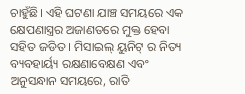ଚାହୁଁଛି। ଏହି ଘଟଣା ଯାଞ୍ଚ ସମୟରେ ଏକ କ୍ଷେପଣାସ୍ତ୍ରର ଅଜାଣତରେ ମୁକ୍ତ ହେବା ସହିତ ଜଡିତ । ମିସାଇଲ୍ ୟୁନିଟ୍ ର ନିତ୍ୟ ବ୍ୟବହାର୍ୟ୍ୟ ରକ୍ଷଣାବେକ୍ଷଣ ଏବଂ ଅନୁସନ୍ଧାନ ସମୟରେ, ରାତି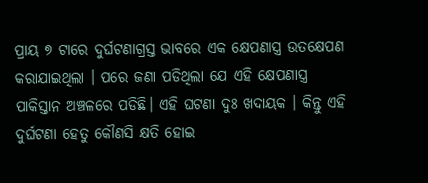ପ୍ରାୟ ୭ ଟାରେ ଦୁର୍ଘଟଣାଗ୍ରସ୍ତ ଭାବରେ ଏକ କ୍ଷେପଣାସ୍ତ୍ର ଉତକ୍ଷେପଣ କରାଯାଇଥିଲା । ପରେ ଜଣା ପଡିଥିଲା ଯେ ଏହି କ୍ଷେପଣାସ୍ତ୍ର ପାକିସ୍ତାନ ଅଞ୍ଚଳରେ ପଡିଛି। ଏହି ଘଟଣା ଦୁଃ ଖଦାୟକ । କିନ୍ତୁ ଏହି ଦୁର୍ଘଟଣା ହେତୁ କୌଣସି କ୍ଷତି ହୋଇ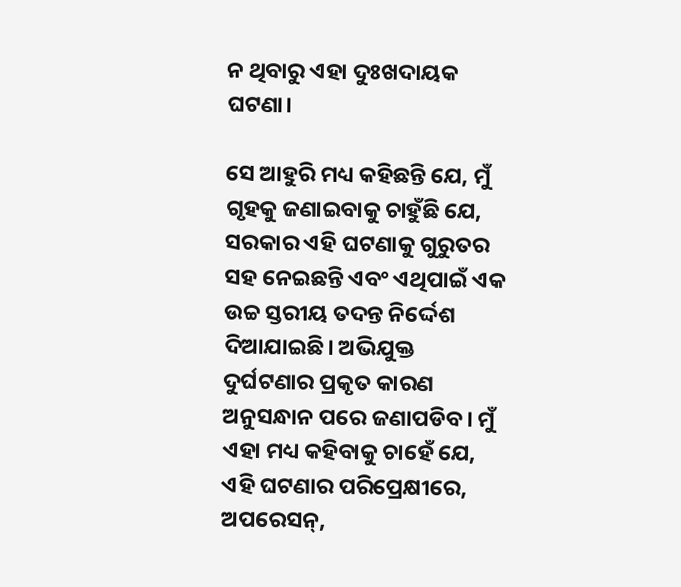ନ ଥିବାରୁ ଏହା ଦୁଃଖଦାୟକ ଘଟଣା।

ସେ ଆହୁରି ମଧ୍ୟ କହିଛନ୍ତି ଯେ, ମୁଁ ଗୃହକୁ ଜଣାଇବାକୁ ଚାହୁଁଛି ଯେ, ସରକାର ଏହି ଘଟଣାକୁ ଗୁରୁତର ସହ ନେଇଛନ୍ତି ଏବଂ ଏଥିପାଇଁ ଏକ ଉଚ୍ଚ ସ୍ତରୀୟ ତଦନ୍ତ ନିର୍ଦ୍ଦେଶ ଦିଆଯାଇଛି। ଅଭିଯୁକ୍ତ ଦୁର୍ଘଟଣାର ପ୍ରକୃତ କାରଣ ଅନୁସନ୍ଧାନ ପରେ ଜଣାପଡିବ। ମୁଁ ଏହା ମଧ୍ୟ କହିବାକୁ ଚାହେଁ ଯେ, ଏହି ଘଟଣାର ପରିପ୍ରେକ୍ଷୀରେ, ଅପରେସନ୍,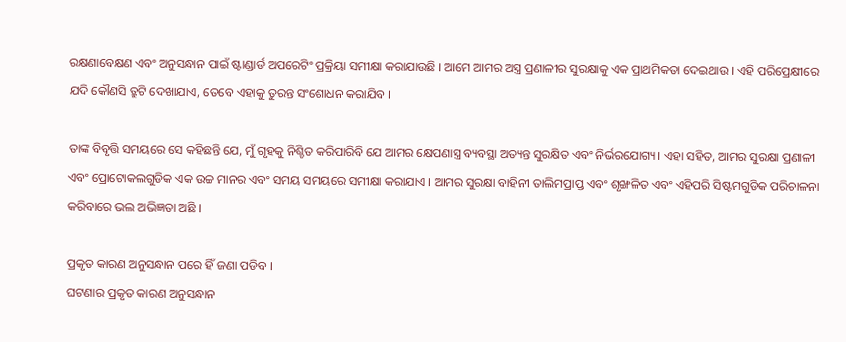ରକ୍ଷଣାବେକ୍ଷଣ ଏବଂ ଅନୁସନ୍ଧାନ ପାଇଁ ଷ୍ଟାଣ୍ଡାର୍ଡ ଅପରେଟିଂ ପ୍ରକ୍ରିୟା ସମୀକ୍ଷା କରାଯାଉଛି । ଆମେ ଆମର ଅସ୍ତ୍ର ପ୍ରଣାଳୀର ସୁରକ୍ଷାକୁ ଏକ ପ୍ରାଥମିକତା ଦେଇଥାଉ । ଏହି ପରିପ୍ରେକ୍ଷୀରେ ଯଦି କୌଣସି ତ୍ରୁଟି ଦେଖାଯାଏ, ତେବେ ଏହାକୁ ତୁରନ୍ତ ସଂଶୋଧନ କରାଯିବ ।

ତାଙ୍କ ବିବୃତ୍ତି ସମୟରେ ସେ କହିଛନ୍ତି ଯେ, ମୁଁ ଗୃହକୁ ନିଶ୍ଚିତ କରିପାରିବି ଯେ ଆମର କ୍ଷେପଣାସ୍ତ୍ର ବ୍ୟବସ୍ଥା ଅତ୍ୟନ୍ତ ସୁରକ୍ଷିତ ଏବଂ ନିର୍ଭରଯୋଗ୍ୟ। ଏହା ସହିତ, ଆମର ସୁରକ୍ଷା ପ୍ରଣାଳୀ ଏବଂ ପ୍ରୋଟୋକଲଗୁଡିକ ଏକ ଉଚ୍ଚ ମାନର ଏବଂ ସମୟ ସମୟରେ ସମୀକ୍ଷା କରାଯାଏ । ଆମର ସୁରକ୍ଷା ବାହିନୀ ତାଲିମପ୍ରାପ୍ତ ଏବଂ ଶୃଙ୍ଖଳିତ ଏବଂ ଏହିପରି ସିଷ୍ଟମଗୁଡିକ ପରିଚାଳନା କରିବାରେ ଭଲ ଅଭିଜ୍ଞତା ଅଛି ।

ପ୍ରକୃତ କାରଣ ଅନୁସନ୍ଧାନ ପରେ ହିଁ ଜଣା ପଡିବ ।
ଘଟଣାର ପ୍ରକୃତ କାରଣ ଅନୁସନ୍ଧାନ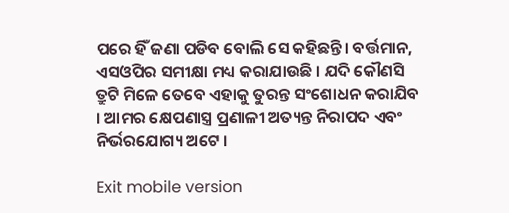ପରେ ହିଁ ଜଣା ପଡିବ ବୋଲି ସେ କହିଛନ୍ତି। ବର୍ତ୍ତମାନ, ଏସଓପିର ସମୀକ୍ଷା ମଧ୍ୟ କରାଯାଉଛି । ଯଦି କୌଣସି ତ୍ରୁଟି ମିଳେ ତେବେ ଏହାକୁ ତୁରନ୍ତ ସଂଶୋଧନ କରାଯିବ । ଆମର କ୍ଷେପଣାସ୍ତ୍ର ପ୍ରଣାଳୀ ଅତ୍ୟନ୍ତ ନିରାପଦ ଏବଂ ନିର୍ଭରଯୋଗ୍ୟ ଅଟେ ।

Exit mobile version